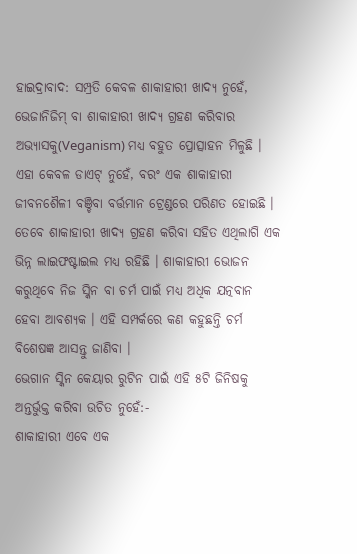ହାଇଦ୍ରାବାଦ: ସମ୍ପ୍ରତି କେବଳ ଶାକାହାରୀ ଖାଦ୍ୟ ନୁହେଁ, ଭେଜାନିଜିମ୍ ବା ଶାକାହାରୀ ଖାଦ୍ୟ ଗ୍ରହଣ କରିବାର ଅଭ୍ୟାସକୁ(Veganism) ମଧ୍ୟ ବହୁତ ପ୍ରୋତ୍ସାହନ ମିଳୁଛି । ଏହା କେବଳ ଡାଏଟ୍ ନୁହେଁ, ବରଂ ଏକ ଶାକାହାରୀ ଜୀବନଶୈଳୀ ବଞ୍ଚିବା ବର୍ତ୍ତମାନ ଟ୍ରେଣ୍ଡରେ ପରିଣତ ହୋଇଛି । ତେବେ ଶାକାହାରୀ ଖାଦ୍ୟ ଗ୍ରହଣ କରିବା ସହିତ ଏଥିଲାଗି ଏକ ଭିନ୍ନ ଲାଇଫଷ୍ଟାଇଲ ମଧ୍ୟ ରହିଛି । ଶାକାହାରୀ ଭୋଜନ କରୁଥିବେ ନିଜ ସ୍କିନ ବା ଚର୍ମ ପାଇଁ ମଧ୍ୟ ଅଧିକ ଯତ୍ନବାନ ହେବା ଆବଶ୍ୟକ । ଏହି ସମ୍ପର୍କରେ କଣ କହୁଛନ୍ତି ଚର୍ମ ବିଶେଷଜ୍ଞ ଆସନ୍ତୁ ଜାଣିବା ।
ଭେଗାନ ସ୍କିନ କେୟାର ରୁଟିନ ପାଇଁ ଏହି ୫ଟି ଜିନିଷକୁ ଅନ୍ତର୍ଭୁକ୍ତ କରିବା ଉଚିତ ନୁହେଁ:-
ଶାକାହାରୀ ଏବେ ଏକ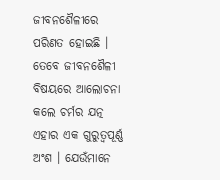ଜୀବନଶୈଳୀରେ ପରିଣତ ହୋଇଛି । ତେବେ ଜୀବନଶୈଳୀ ବିଷୟରେ ଆଲୋଚନା କଲେ ଚର୍ମର ଯତ୍ନ ଏହାର ଏକ ଗୁରୁତ୍ବପୂର୍ଣ୍ଣ ଅଂଶ । ଯେଉଁମାନେ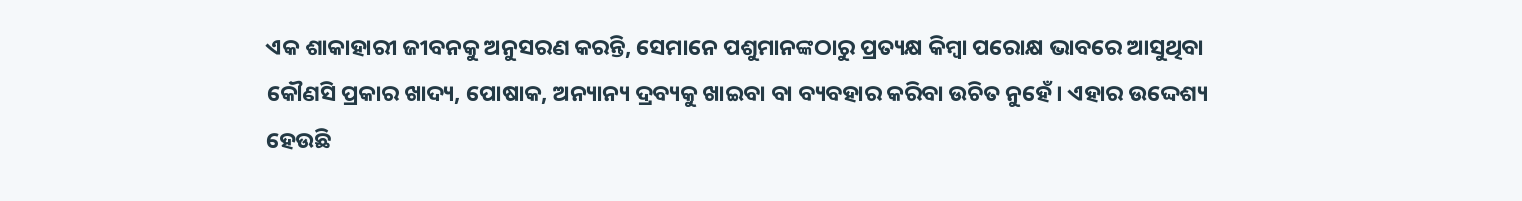ଏକ ଶାକାହାରୀ ଜୀବନକୁ ଅନୁସରଣ କରନ୍ତି, ସେମାନେ ପଶୁମାନଙ୍କଠାରୁ ପ୍ରତ୍ୟକ୍ଷ କିମ୍ବା ପରୋକ୍ଷ ଭାବରେ ଆସୁଥିବା କୌଣସି ପ୍ରକାର ଖାଦ୍ୟ, ପୋଷାକ, ଅନ୍ୟାନ୍ୟ ଦ୍ରବ୍ୟକୁ ଖାଇବା ବା ବ୍ୟବହାର କରିବା ଉଚିତ ନୁହେଁ । ଏହାର ଉଦ୍ଦେଶ୍ୟ ହେଉଛି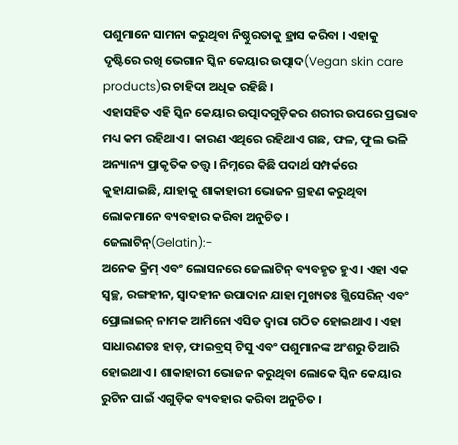ପଶୁମାନେ ସାମନା କରୁଥିବା ନିଷ୍ଠୁରତାକୁ ହ୍ରାସ କରିବା । ଏହାକୁ ଦୃଷ୍ଟିରେ ରଖି ଭେଗାନ ସ୍କିନ କେୟାର ଉତ୍ପାଦ(Vegan skin care products)ର ଚାହିଦା ଅଧିକ ରହିଛି ।
ଏହାସହିତ ଏହି ସ୍କିନ କେୟାର ଉତ୍ପାଦଗୁଡ଼ିକର ଶରୀର ଉପରେ ପ୍ରଭାବ ମଧ୍ୟ କମ ରହିଥାଏ । କାରଣ ଏଥିରେ ରହିଥାଏ ଗଛ, ଫଳ, ଫୁଲ ଭଳି ଅନ୍ୟାନ୍ୟ ପ୍ରାକୃତିକ ତତ୍ତ୍ବ । ନିମ୍ନରେ କିଛି ପଦାର୍ଥ ସମ୍ପର୍କରେ କୁହାଯାଇଛି, ଯାହାକୁ ଶାକାହାରୀ ଭୋଜନ ଗ୍ରହଣ କରୁଥିବା ଲୋକମାନେ ବ୍ୟବହାର କରିବା ଅନୁଚିତ ।
ଜେଲାଟିନ୍(Gelatin):-
ଅନେକ କ୍ରିମ୍ ଏବଂ ଲୋସନରେ ଜେଲାଟିନ୍ ବ୍ୟବହୃତ ହୁଏ । ଏହା ଏକ ସ୍ବଚ୍ଛ, ରଙ୍ଗହୀନ, ସ୍ବାଦହୀନ ଉପାଦାନ ଯାହା ମୁଖ୍ୟତଃ ଗ୍ଲିସେରିନ୍ ଏବଂ ପ୍ରୋଲାଇନ୍ ନାମକ ଆମିନୋ ଏସିଡ ଦ୍ବାରା ଗଠିତ ହୋଇଥାଏ । ଏହା ସାଧାରଣତଃ ହାଡ଼, ଫାଇବ୍ରସ୍ ଟିସୁ ଏବଂ ପଶୁମାନଙ୍କ ଅଂଶରୁ ତିଆରି ହୋଇଥାଏ । ଶାକାହାରୀ ଭୋଜନ କରୁଥିବା ଲୋକେ ସ୍କିନ କେୟାର ରୁଟିନ ପାଇଁ ଏଗୁଡ଼ିକ ବ୍ୟବହାର କରିବା ଅନୁଚିତ ।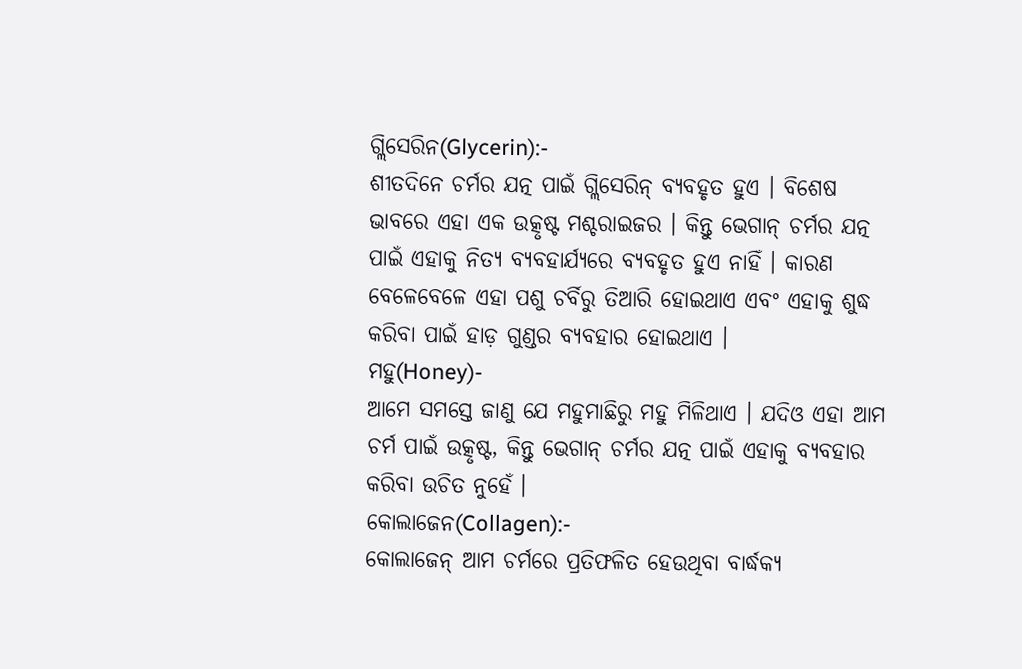ଗ୍ଲିସେରିନ(Glycerin):-
ଶୀତଦିନେ ଚର୍ମର ଯତ୍ନ ପାଇଁ ଗ୍ଲିସେରିନ୍ ବ୍ୟବହୃତ ହୁଏ । ବିଶେଷ ଭାବରେ ଏହା ଏକ ଉତ୍କୃଷ୍ଟ ମଶ୍ଚରାଇଜର । କିନ୍ତୁ ଭେଗାନ୍ ଚର୍ମର ଯତ୍ନ ପାଇଁ ଏହାକୁ ନିତ୍ୟ ବ୍ୟବହାର୍ଯ୍ୟରେ ବ୍ୟବହୃତ ହୁଏ ନାହିଁ । କାରଣ ବେଳେବେଳେ ଏହା ପଶୁ ଚର୍ବିରୁ ତିଆରି ହୋଇଥାଏ ଏବଂ ଏହାକୁ ଶୁଦ୍ଧ କରିବା ପାଇଁ ହାଡ଼ ଗୁଣ୍ଡର ବ୍ୟବହାର ହୋଇଥାଏ ।
ମହୁ(Honey)-
ଆମେ ସମସ୍ତେ ଜାଣୁ ଯେ ମହୁମାଛିରୁ ମହୁ ମିଳିଥାଏ । ଯଦିଓ ଏହା ଆମ ଚର୍ମ ପାଇଁ ଉତ୍କୃଷ୍ଟ, କିନ୍ତୁ ଭେଗାନ୍ ଚର୍ମର ଯତ୍ନ ପାଇଁ ଏହାକୁ ବ୍ୟବହାର କରିବା ଉଚିତ ନୁହେଁ ।
କୋଲାଜେନ(Collagen):-
କୋଲାଜେନ୍ ଆମ ଚର୍ମରେ ପ୍ରତିଫଳିତ ହେଉଥିବା ବାର୍ଦ୍ଧକ୍ୟ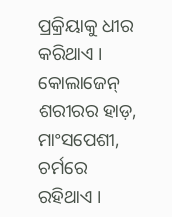ପ୍ରକ୍ରିୟାକୁ ଧୀର କରିଥାଏ । କୋଲାଜେନ୍ ଶରୀରର ହାଡ଼, ମାଂସପେଶୀ, ଚର୍ମରେ ରହିଥାଏ ।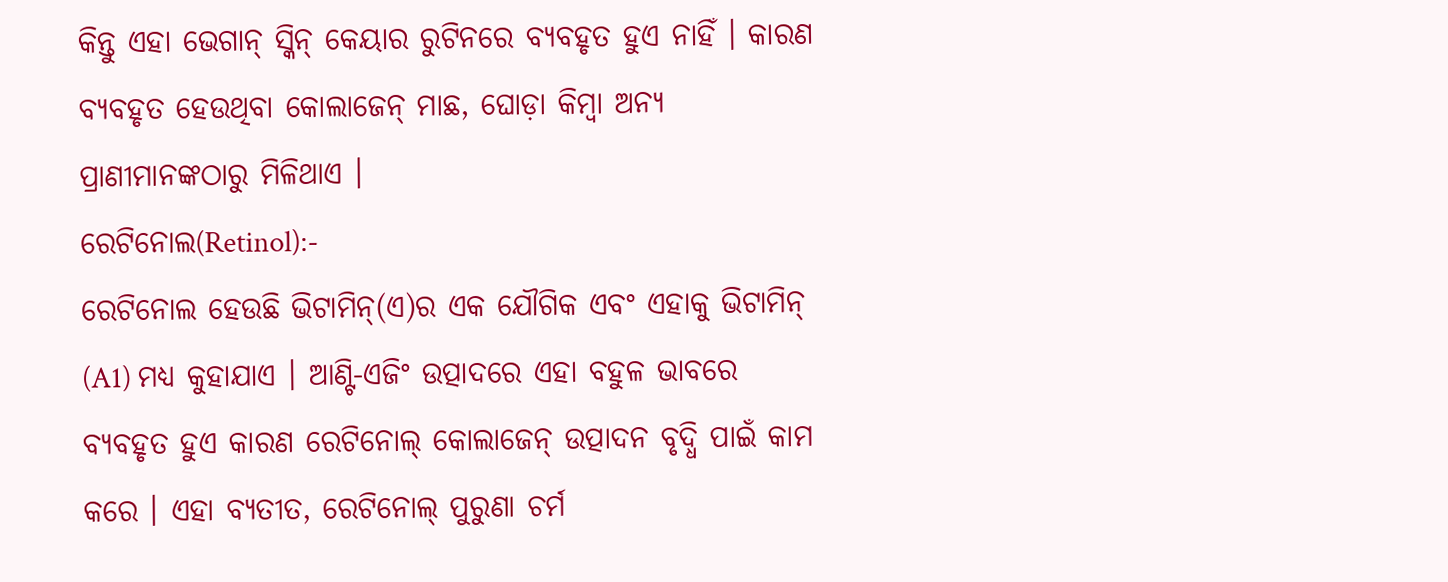କିନ୍ତୁ ଏହା ଭେଗାନ୍ ସ୍କିନ୍ କେୟାର ରୁଟିନରେ ବ୍ୟବହୃତ ହୁଏ ନାହିଁ । କାରଣ ବ୍ୟବହୃତ ହେଉଥିବା କୋଲାଜେନ୍ ମାଛ, ଘୋଡ଼ା କିମ୍ବା ଅନ୍ୟ ପ୍ରାଣୀମାନଙ୍କଠାରୁ ମିଳିଥାଏ ।
ରେଟିନୋଲ(Retinol):-
ରେଟିନୋଲ ହେଉଛି ଭିଟାମିନ୍(ଏ)ର ଏକ ଯୌଗିକ ଏବଂ ଏହାକୁ ଭିଟାମିନ୍ (A1) ମଧ୍ୟ କୁହାଯାଏ । ଆଣ୍ଟି-ଏଜିଂ ଉତ୍ପାଦରେ ଏହା ବହୁଳ ଭାବରେ ବ୍ୟବହୃତ ହୁଏ କାରଣ ରେଟିନୋଲ୍ କୋଲାଜେନ୍ ଉତ୍ପାଦନ ବୃଦ୍ଧି ପାଇଁ କାମ କରେ । ଏହା ବ୍ୟତୀତ, ରେଟିନୋଲ୍ ପୁରୁଣା ଚର୍ମ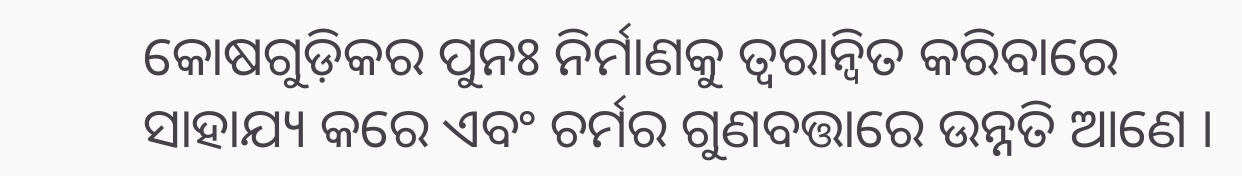କୋଷଗୁଡ଼ିକର ପୁନଃ ନିର୍ମାଣକୁ ତ୍ବରାନ୍ବିତ କରିବାରେ ସାହାଯ୍ୟ କରେ ଏବଂ ଚର୍ମର ଗୁଣବତ୍ତାରେ ଉନ୍ନତି ଆଣେ ।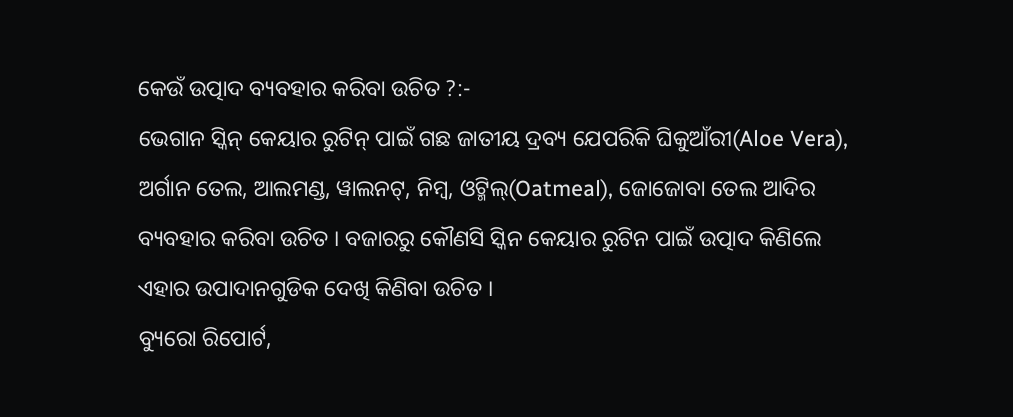କେଉଁ ଉତ୍ପାଦ ବ୍ୟବହାର କରିବା ଉଚିତ ?:-
ଭେଗାନ ସ୍କିନ୍ କେୟାର ରୁଟିନ୍ ପାଇଁ ଗଛ ଜାତୀୟ ଦ୍ରବ୍ୟ ଯେପରିକି ଘିକୁଆଁରୀ(Aloe Vera), ଅର୍ଗାନ ତେଲ, ଆଲମଣ୍ଡ, ୱାଲନଟ୍, ନିମ୍ବ, ଓଟ୍ମିଲ୍(Oatmeal), ଜୋଜୋବା ତେଲ ଆଦିର ବ୍ୟବହାର କରିବା ଉଚିତ । ବଜାରରୁ କୌଣସି ସ୍କିନ କେୟାର ରୁଟିନ ପାଇଁ ଉତ୍ପାଦ କିଣିଲେ ଏହାର ଉପାଦାନଗୁଡିକ ଦେଖି କିଣିବା ଉଚିତ ।
ବ୍ୟୁରୋ ରିପୋର୍ଟ,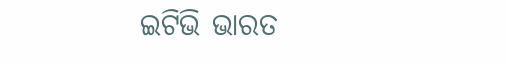ଇଟିଭି ଭାରତ